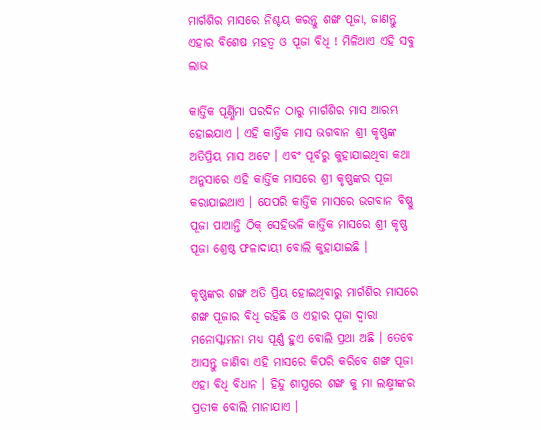ମାର୍ଗଶିର ମାସରେ ନିଶ୍ଚୟ କରନ୍ତୁ ଶଙ୍ଖ ପୂଜା, ଜାଣନ୍ତୁ ଏହାର ବିଶେଷ ମହତ୍ୱ ଓ ପୂଜା ବିଧି ! ମିଳିଥାଏ ଏହି ସବୁ ଲାଭ

କାର୍ତ୍ତିକ ପୂର୍ଣ୍ଣିମା ପରଦିନ ଠାରୁ ମାର୍ଗଶିର ମାସ ଆରମ୍ଭ ହୋଇଯାଏ । ଏହି କାର୍ତ୍ତିକ ମାସ ଭଗବାନ ଶ୍ରୀ କୃଷ୍ଣଙ୍କ ଅତିପ୍ରିୟ ମାସ ଅଟେ । ଏବଂ ପୂର୍ବରୁ କୁହାଯାଇଥିବା କଥା ଅନୁସାରେ ଏହି କାର୍ତ୍ତିକ ମାସରେ ଶ୍ରୀ କୃଷ୍ଣଙ୍କର ପୂଜା କରାଯାଇଥାଏ । ଯେପରି କାର୍ତ୍ତିକ ମାସରେ ଭଗବାନ ବିଷ୍ଣୁ ପୂଜା ପାଆନ୍ତି ଠିକ୍ ସେହିଭଳି କାର୍ତ୍ତିକ ମାସରେ ଶ୍ରୀ କୃଷ୍ଣ ପୂଜା ଶ୍ରେଷ୍ଠ ଫଳାଦାୟୀ ବୋଲି କୁହାଯାଇଛି ।

କୃଷ୍ଣଙ୍କର ଶଙ୍ଖ ଅତି ପ୍ରିୟ ହୋଇଥିବାରୁ ମାର୍ଗଶିର ମାସରେ ଶଙ୍ଖ ପୂଜାର ବିଧି ରହିଛି ଓ ଏହାର ପୂଜା ଦ୍ଵାରା ମନୋସ୍କାମନା ମଧ୍ୟ ପୂର୍ଣ୍ଣ ହୁଏ ବୋଲି ପ୍ରଥା ଅଛି । ତେବେ ଆସନ୍ତୁ ଜାଣିବା ଏହି ମାସରେ କିପରି କରିବେ ଶଙ୍ଖ ପୂଜା ଏହା ବିଧି ବିଧାନ । ହିନ୍ଦୁ ଶାସ୍ତ୍ରରେ ଶଙ୍ଖ କୁ ମା ଲକ୍ଷ୍ମୀଙ୍କର ପ୍ରତୀକ ବୋଲି ମାନାଯାଏ ।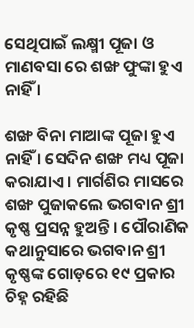ସେଥିପାଇଁ ଲକ୍ଷ୍ମୀ ପୂଜା ଓ ମାଣବସା ରେ ଶଙ୍ଖ ଫୁଙ୍କା ହୁଏ ନାହିଁ ।

ଶଙ୍ଖ ବିନା ମାଆଙ୍କ ପୂଜା ହୁଏ ନାହିଁ । ସେଦିନ ଶଙ୍ଖ ମଧ୍ୟ ପୂଜା କରାଯାଏ । ମାର୍ଗଶିର ମାସରେ ଶଙ୍ଖ ପୁଜାକଲେ ଭଗବାନ ଶ୍ରୀ କୃଷ୍ଣ ପ୍ରସନ୍ନ ହୁଅନ୍ତି । ପୌରାଣିକ କଥାନୁସାରେ ଭଗବାନ ଶ୍ରୀ କୃଷ୍ଣଙ୍କ ଗୋଡ଼ରେ ୧୯ ପ୍ରକାର ଚିହ୍ନ ରହିଛି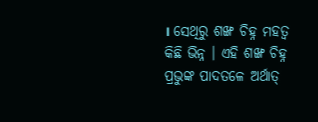। ସେଥିରୁ ଶଙ୍ଖ ଚିହ୍ନ ମହତ୍ୱ କିଛି ଭିନ୍ନ । ଏହି ଶଙ୍ଖ ଚିହ୍ନ ପ୍ରଭୁଙ୍କ ପାଦତଳେ ଅର୍ଥାତ୍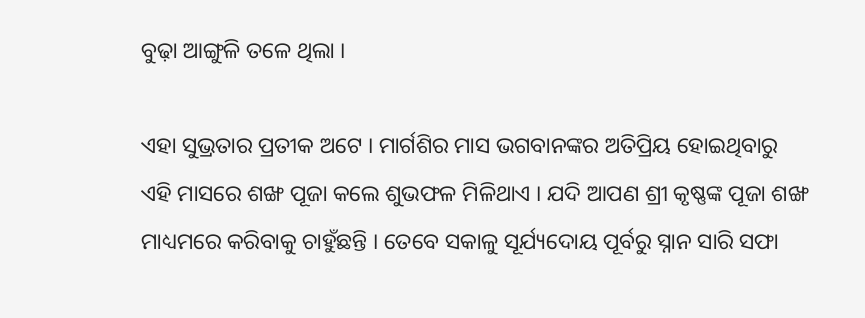ବୁଢ଼ା ଆଙ୍ଗୁଳି ତଳେ ଥିଲା ।

ଏହା ସୁଭ୍ରତାର ପ୍ରତୀକ ଅଟେ । ମାର୍ଗଶିର ମାସ ଭଗବାନଙ୍କର ଅତିପ୍ରିୟ ହୋଇଥିବାରୁ ଏହି ମାସରେ ଶଙ୍ଖ ପୂଜା କଲେ ଶୁଭଫଳ ମିଳିଥାଏ । ଯଦି ଆପଣ ଶ୍ରୀ କୃଷ୍ଣଙ୍କ ପୂଜା ଶଙ୍ଖ ମାଧ୍ୟମରେ କରିବାକୁ ଚାହୁଁଛନ୍ତି । ତେବେ ସକାଳୁ ସୂର୍ଯ୍ୟଦୋୟ ପୂର୍ବରୁ ସ୍ନାନ ସାରି ସଫା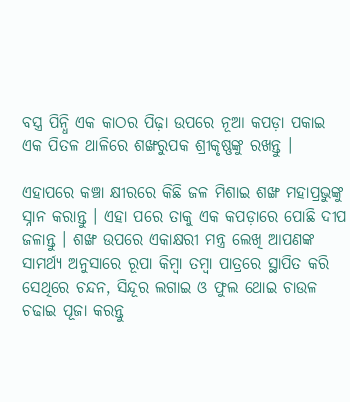ବସ୍ତ୍ର ପିନ୍ଧି ଏକ କାଠର ପିଢ଼ା ଉପରେ ନୂଆ କପଡ଼ା ପକାଇ ଏକ ପିତଳ ଥାଳିରେ ଶଙ୍ଖରୁପକ ଶ୍ରୀକୃଷ୍ଣଙ୍କୁ ରଖନ୍ତୁ ।

ଏହାପରେ କଞ୍ଚା କ୍ଷୀରରେ କିଛି ଜଳ ମିଶାଇ ଶଙ୍ଖ ମହାପ୍ରଭୁଙ୍କୁ ସ୍ନାନ କରାନ୍ତୁ । ଏହା ପରେ ତାକୁ ଏକ କପଡ଼ାରେ ପୋଛି ଦୀପ ଜଳାନ୍ତୁ । ଶଙ୍ଖ ଉପରେ ଏକାକ୍ଷରୀ ମନ୍ତ୍ର ଲେଖି ଆପଣଙ୍କ ସାମର୍ଥ୍ୟ ଅନୁସାରେ ରୂପା କିମ୍ବା ତମ୍ବା ପାତ୍ରରେ ସ୍ଥାପିତ କରି ସେଥିରେ ଚନ୍ଦନ, ସିନ୍ଦୂର ଲଗାଇ ଓ ଫୁଲ ଥୋଇ ଚାଉଳ ଚଢାଇ ପୂଜା କରନ୍ତୁ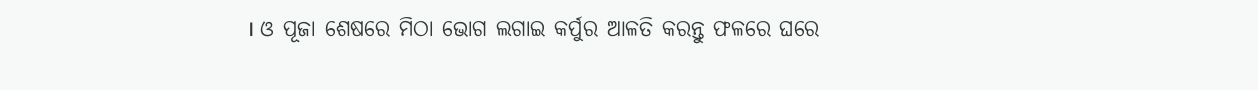। ଓ ପୂଜା ଶେଷରେ ମିଠା ଭୋଗ ଲଗାଇ କର୍ପୁର ଆଳତି କରନ୍ତୁ ଫଳରେ ଘରେ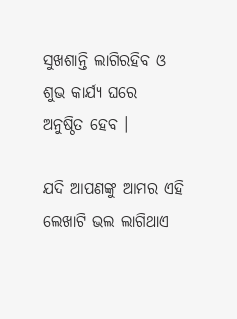ସୁଖଶାନ୍ତି ଲାଗିରହିବ ଓ ଶୁଭ କାର୍ଯ୍ୟ ଘରେ ଅନୁଷ୍ଠିତ ହେବ ।

ଯଦି ଆପଣଙ୍କୁ ଆମର ଏହି ଲେଖାଟି ଭଲ ଲାଗିଥାଏ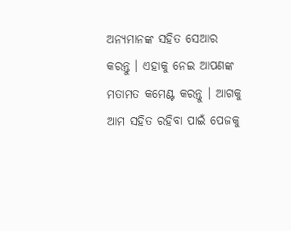ଅନ୍ୟମାନଙ୍କ ସହିତ ସେଆର କରନ୍ତୁ । ଏହାକୁ ନେଇ ଆପଣଙ୍କ ମତାମତ କମେଣ୍ଟ କରନ୍ତୁ । ଆଗକୁ ଆମ ସହିତ ରହିବା ପାଇଁ ପେଜକୁ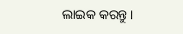ଲାଇକ କରନ୍ତୁ ।